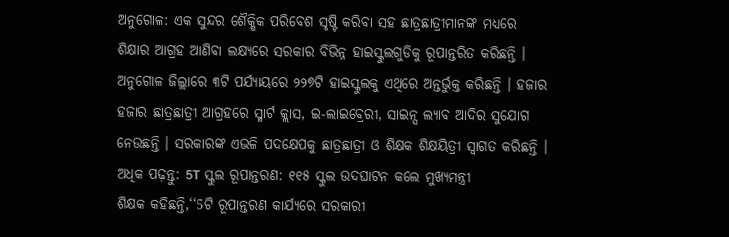ଅନୁଗୋଳ: ଏକ ସୁନ୍ଦର ଶୈକ୍ଷିକ ପରିବେଶ ସୃଷ୍ଟି କରିବା ସହ ଛାତ୍ରଛାତ୍ରୀମାନଙ୍କ ମଧ୍ୟରେ ଶିକ୍ଷାର ଆଗ୍ରହ ଆଣିବା ଲକ୍ଷ୍ୟରେ ସରକାର ବିଭିନ୍ନ ହାଇସ୍କୁଲଗୁଡିକୁ ରୂପାନ୍ତରିତ କରିଛନ୍ତି । ଅନୁଗୋଳ ଜିଲ୍ଲାରେ ୩ଟି ପର୍ଯ୍ୟାୟରେ ୨୨୭ଟି ହାଇସ୍କୁଲକୁ ଏଥିରେ ଅନ୍ତର୍ଭୁକ୍ତ କରିଛନ୍ତି । ହଜାର ହଜାର ଛାତ୍ରଛାତ୍ରୀ ଆଗ୍ରହରେ ସ୍ମାର୍ଟ କ୍ଲାସ, ଇ-ଲାଇବ୍ରେରୀ, ସାଇନ୍ସ ଲ୍ୟାବ ଆଦିର ସୁଯୋଗ ନେଉଛନ୍ତି । ସରକାରଙ୍କ ଏଭଳି ପଦକ୍ଷେପକୁ ଛାତ୍ରଛାତ୍ରୀ ଓ ଶିକ୍ଷକ ଶିକ୍ଷୟିତ୍ରୀ ସ୍ୱାଗତ କରିଛନ୍ତି ।
ଅଧିକ ପଢ଼ନ୍ତୁ: 5T ସ୍କୁଲ ରୂପାନ୍ତରଣ: ୧୧୫ ସ୍କୁଲ ଉଦଘାଟନ କଲେ ମୁଖ୍ୟମନ୍ତ୍ରୀ
ଶିକ୍ଷକ କହିଛନ୍ତି,‘‘5ଟି ରୂପାନ୍ତରଣ କାର୍ଯ୍ୟରେ ସରକାରୀ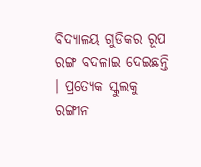ବିଦ୍ୟାଳୟ ଗୁଡିକର ରୂପ ରଙ୍ଗ ବଦଳାଇ ଦେଇଛନ୍ତି । ପ୍ରତ୍ୟେକ ସ୍କୁଲକୁ ରଙ୍ଗୀନ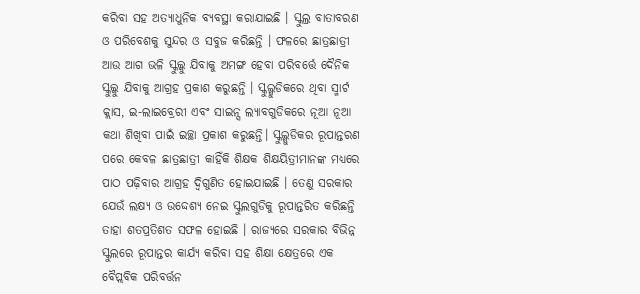କରିବା ସହ ଅତ୍ୟାଧୁନିକ ବ୍ୟବସ୍ଥା କରାଯାଇଛି । ସ୍କୁଲ୍ର ବାତାବରଣ ଓ ପରିବେଶକୁ ସୁନ୍ଦର ଓ ସବୁଜ କରିଛନ୍ତି । ଫଳରେ ଛାତ୍ରଛାତ୍ରୀ ଆଉ ଆଗ ଭଳି ସ୍କୁଲ୍କୁ ଯିବାକୁ ଅମଙ୍ଗ ହେବା ପରିବର୍ତ୍ତେ ଦୈନିକ ସ୍କୁଲ୍କୁ ଯିବାକୁ ଆଗ୍ରହ ପ୍ରକାଶ କରୁଛନ୍ତି । ସ୍କୁଲ୍ଗୁଡିକରେ ଥିବା ସ୍ମାର୍ଟ କ୍ଲାସ, ଇ-ଲାଇବ୍ରେରୀ ଏବଂ ସାଇନ୍ସ ଲ୍ୟାବଗୁଡିକରେ ନୂଆ ନୂଆ କଥା ଶିଖିବା ପାଇଁ ଇଚ୍ଛା ପ୍ରକାଶ କରୁଛନ୍ତି। ସ୍କୁଲ୍ଗୁଡିକର ରୂପାନ୍ତରଣ ପରେ କେବଳ ଛାତ୍ରଛାତ୍ରୀ କାହିଁକି ଶିକ୍ଷକ ଶିକ୍ଷୟିତ୍ରୀମାନଙ୍କ ମଧ୍ୟରେ ପାଠ ପଢ଼ିବାର ଆଗ୍ରହ ଦ୍ବିଗୁଣିତ ହୋଇଯାଇଛି । ତେଣୁ ସରକାର ଯେଉଁ ଲକ୍ଷ୍ୟ ଓ ଉଦ୍ଦେଶ୍ୟ ନେଇ ସ୍କୁଲଗୁଡିକୁ ରୂପାନ୍ତରିତ କରିଛନ୍ତି ତାହା ଶତପ୍ରତିଶତ ସଫଳ ହୋଇଛି । ରାଜ୍ୟରେ ସରକାର ବିଭିନ୍ନ ସ୍କୁଲରେ ରୂପାନ୍ତର କାର୍ଯ୍ୟ କରିବା ସହ ଶିକ୍ଷା କ୍ଷେତ୍ରରେ ଏକ ବୈପ୍ଲବିକ ପରିବର୍ତ୍ତନ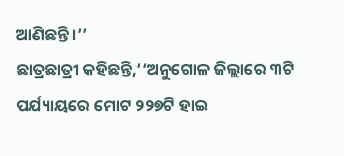ଆଣିଛନ୍ତି ।’’
ଛାତ୍ରଛାତ୍ରୀ କହିଛନ୍ତି,‘‘ଅନୁଗୋଳ ଜିଲ୍ଲାରେ ୩ଟି ପର୍ଯ୍ୟାୟରେ ମୋଟ ୨୨୭ଟି ହାଇ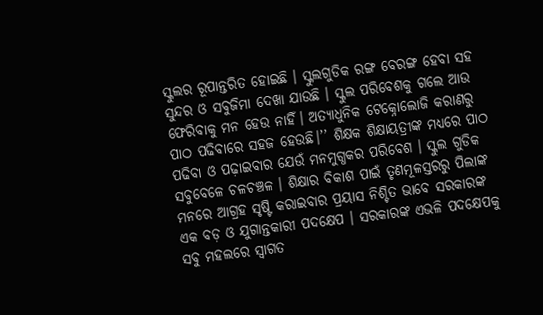ସ୍କୁଲର ରୂପାନ୍ତରିତ ହୋଇଛି । ସ୍କୁଲଗୁଡିକ ରଙ୍ଗ ବେରଙ୍ଗ ହେବା ସହ ସୁନ୍ଦର ଓ ସବୁଜିମା ଦେଖା ଯାଉଛି । ସ୍କୁଲ ପରିବେଶକୁ ଗଲେ ଆଉ ଫେରିବାକୁ ମନ ହେଉ ନାହିଁ। ଅତ୍ୟାଧୁନିକ ଟେକ୍ନୋଲୋଜି କରାଣରୁ ପାଠ ପଢିବାରେ ସହଜ ହେଉଛି।’’ ଶିକ୍ଷକ ଶିକ୍ଷାୟତ୍ରୀଙ୍କ ମଧ୍ୟରେ ପାଠ ପଢିବା ଓ ପଢ଼ାଇବାର ଯେଉଁ ମନମୁଗ୍ଧକର ପରିବେଶ । ସ୍କୁଲ ଗୁଡିକ ସବୁବେଳେ ଚଳଚଞ୍ଚଳ । ଶିକ୍ଷାର ବିକାଶ ପାଇଁ ତୃଣମୂଳସ୍ତରରୁ ପିଲାଙ୍କ ମନରେ ଆଗ୍ରହ ସୃଷ୍ଟି କରାଇବାର ପ୍ରୟାସ ନିଶ୍ଚିତ ଭାବେ ସରକାରଙ୍କ ଏକ ବଡ଼ ଓ ଯୁଗାନ୍ତକାରୀ ପଦକ୍ଷେପ । ସରକାରଙ୍କ ଏଭଳି ପଦକ୍ଷେପକୁ ସବୁ ମହଲରେ ସ୍ୱାଗତ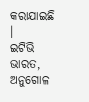କରାଯାଇଛି ।
ଇଟିଭି ଭାରତ, ଅନୁଗୋଳ